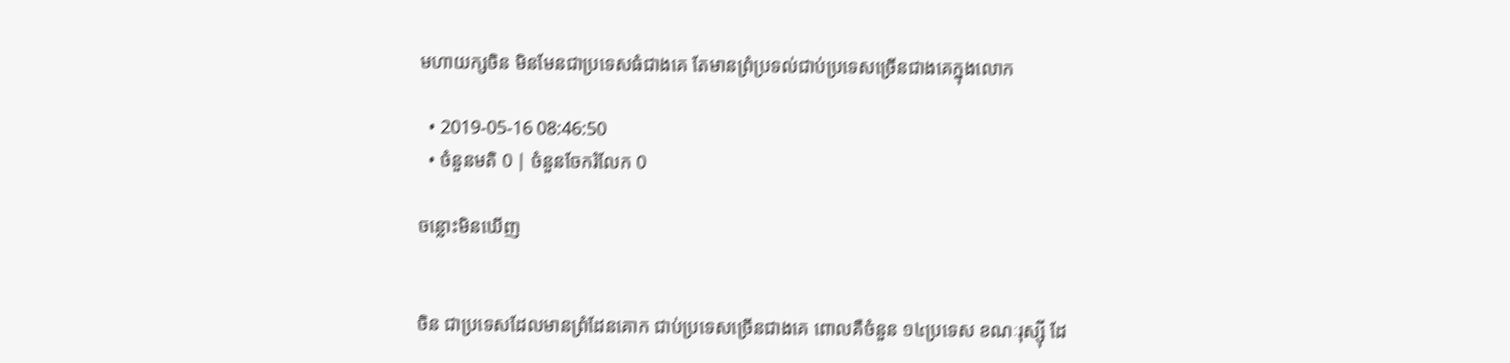មហាយក្សចិន មិនមែនជាប្រទេសធំជាងគេ តែមានព្រំប្រទល់ជាប់ប្រទេសច្រើនជាងគេក្នុងលោក

  • 2019-05-16 08:46:50
  • ចំនួនមតិ 0 | ចំនួនចែករំលែក 0

ចន្លោះមិនឃើញ


ចិន ជាប្រទេសដែលមានព្រំដែនគោក ជាប់ប្រទេសច្រើនជាងគេ ពោលគឺចំនួន ១៤ប្រទេស ខណៈរុស្ស៊ី ដែ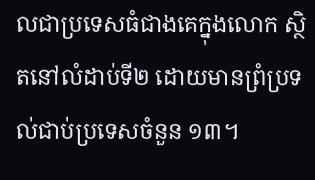លជាប្រទេសធំជាងគេក្នុងលោក ស្ថិតនៅលំដាប់ទី២ ដោយមានព្រំប្រទល់ជាប់ប្រទេសចំនួន ១៣។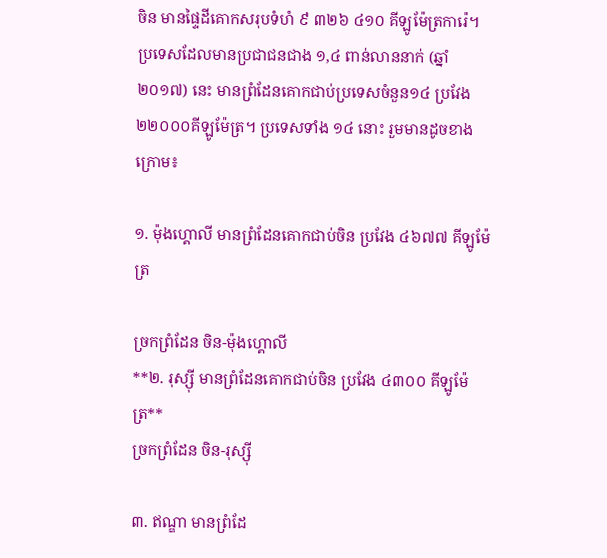ចិន មានផ្ទៃដីគោកសរុបទំហំ ៩ ៣២៦ ៤១០ គីឡូម៉ែត្រការ៉េ។ ប្រទេសដែលមានប្រជាជនជាង ១,៤ ពាន់លាននាក់ (ឆ្នាំ២០១៧) នេះ មានព្រំដែនគោកជាប់ប្រទេសចំនួន១៤ ប្រវែង ២២០០០គីឡូម៉ែត្រ។ ប្រទេសទាំង ១៤ នោះ រួមមានដូចខាងក្រោម៖

១. ម៉ុងហ្គោលី មានព្រំដែនគោកជាប់ចិន ប្រវែង ៤៦៧៧ គីឡូម៉ែត្រ

ច្រកព្រំដែន ចិន-ម៉ុងហ្គោលី
**២. រុស្ស៊ី មានព្រំដែនគោកជាប់ចិន ប្រវែង ៤៣០០ គីឡូម៉ែត្រ**
ច្រកព្រំដែន ចិន-រុស្ស៊ី

៣. ឥណ្ឌា មានព្រំដែ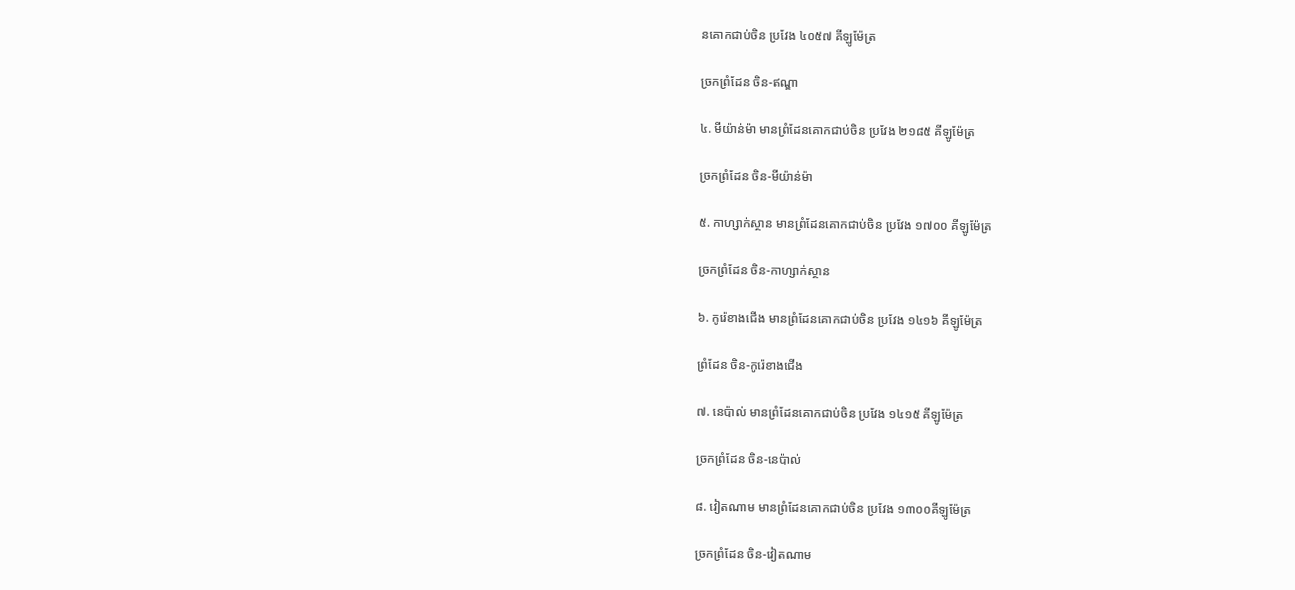នគោកជាប់ចិន ប្រវែង ៤០៥៧ គីឡូម៉ែត្រ

ច្រកព្រំដែន ចិន-ឥណ្ឌា

៤. មីយ៉ាន់ម៉ា មានព្រំដែនគោកជាប់ចិន ប្រវែង ២១៨៥ គីឡូម៉ែត្រ

ច្រកព្រំដែន ចិន-មីយ៉ាន់ម៉ា

៥. កាហ្សាក់ស្ថាន មានព្រំដែនគោកជាប់ចិន ប្រវែង ១៧០០ គីឡូម៉ែត្រ

ច្រកព្រំដែន ចិន-កាហ្សាក់ស្ថាន

៦. កូរ៉េខាងជើង មានព្រំដែនគោកជាប់ចិន ប្រវែង ១៤១៦ គីឡូម៉ែត្រ

ព្រំដែន ចិន-កូរ៉េខាងជើង

៧. នេប៉ាល់ មានព្រំដែនគោកជាប់ចិន ប្រវែង ១៤១៥ គីឡូម៉ែត្រ

ច្រកព្រំដែន ចិន-នេប៉ាល់

៨. វៀតណាម មានព្រំដែនគោកជាប់ចិន ប្រវែង ១៣០០គីឡូម៉ែត្រ

ច្រកព្រំដែន ចិន-វៀតណាម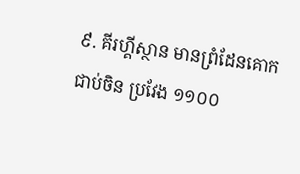៩. គីរហ្គីស្ថាន មានព្រំដែនគោកជាប់ចិន ប្រវែង ១១០០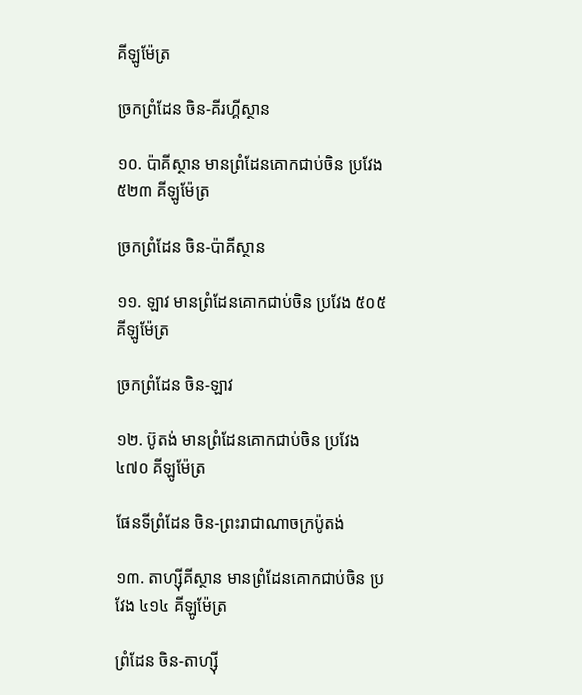គីឡូម៉ែត្រ

ច្រកព្រំដែន ចិន-គីរហ្គីស្ថាន

១០. ប៉ាគីស្ថាន មានព្រំដែនគោកជាប់ចិន ប្រវែង ៥២៣ គីឡូម៉ែត្រ

ច្រកព្រំដែន ចិន-ប៉ាគីស្ថាន

១១. ឡាវ មានព្រំដែនគោកជាប់ចិន ប្រវែង ៥០៥ គីឡូម៉ែត្រ

ច្រកព្រំដែន ចិន-ឡាវ

១២. ប៊ូតង់ មានព្រំដែនគោកជាប់ចិន ប្រវែង ៤៧០ គីឡូម៉ែត្រ

ផែនទីព្រំដែន ចិន-ព្រះរាជាណាចក្រប៉ូតង់

១៣. តាហ្ស៊ីគីស្ថាន មានព្រំដែនគោកជាប់ចិន ប្រវែង ៤១៤ គីឡូម៉ែត្រ

ព្រំដែន ចិន-តាហ្ស៊ី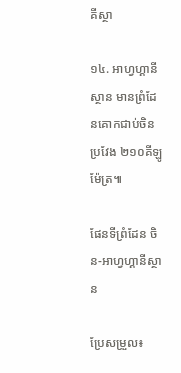គីស្ថា

១៤. អាហ្វហ្គានីស្ថាន មានព្រំដែនគោកជាប់ចិន ប្រវែង ២១០គីឡូម៉ែត្រ៕

ផែនទីព្រំដែន ចិន-អាហ្វហ្គានីស្ថាន

ប្រែសម្រួល៖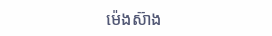ម៉េងស៊ាង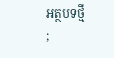អត្ថបទថ្មី
;